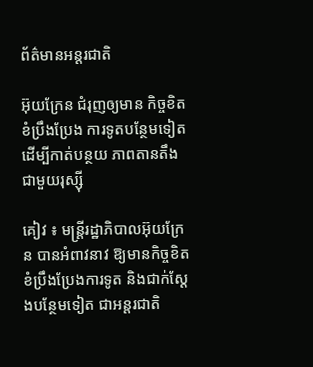ព័ត៌មានអន្តរជាតិ

អ៊ុយក្រែន ជំរុញឲ្យមាន កិច្ចខិតខំប្រឹងប្រែង ការទូតបន្ថែមទៀត ដើម្បីកាត់បន្ថយ ភាពតានតឹង ជាមួយរុស្ស៊ី

គៀវ ៖ មន្ត្រីរដ្ឋាភិបាលអ៊ុយក្រែន បានអំពាវនាវ ឱ្យមានកិច្ចខិតខំប្រឹងប្រែងការទូត និងជាក់ស្តែងបន្ថែមទៀត ជាអន្តរជាតិ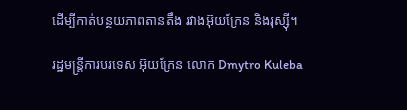ដើម្បីកាត់បន្ថយភាពតានតឹង រវាងអ៊ុយក្រែន និងរុស្ស៊ី។

រដ្ឋមន្ត្រីការបរទេស អ៊ុយក្រែន លោក Dmytro Kuleba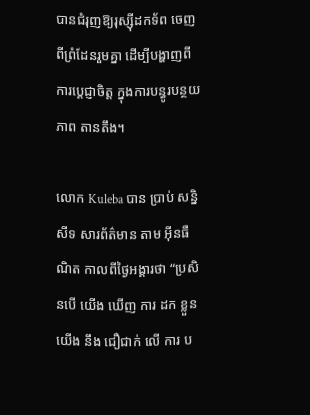បានជំរុញឱ្យរុស្ស៊ីដកទ័ព ចេញពីព្រំដែនរួមគ្នា ដើម្បីបង្ហាញពីការប្តេជ្ញាចិត្ត ក្នុងការបន្ធូរបន្ថយភាព តានតឹង។

លោក Kuleba បាន ប្រាប់ សន្និសីទ សារព័ត៌មាន តាម អ៊ីនធឺណិត កាលពីថ្ងៃអង្គារថា “ប្រសិនបើ យើង ឃើញ ការ ដក ខ្លួន យើង នឹង ជឿជាក់ លើ ការ ប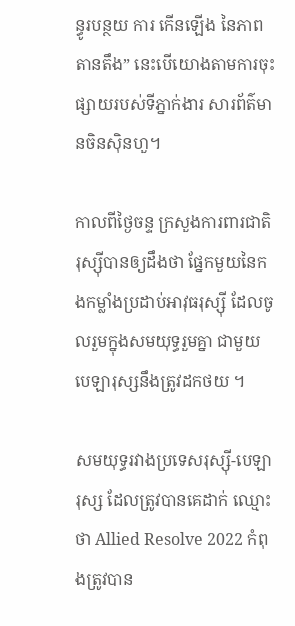ន្ធូរបន្ថយ ការ កើនឡើង នៃភាពតានតឹង” នេះបើយោងតាមការចុះផ្សាយរបស់ទីភ្នាក់ងារ សារព័ត៌មានចិនស៊ិនហួ។

កាលពីថ្ងៃចន្ទ ក្រសួងការពារជាតិ រុស្ស៊ីបានឲ្យដឹងថា ផ្នែកមួយនៃកងកម្លាំងប្រដាប់អាវុធរុស្ស៊ី ដែលចូលរួមក្នុងសមយុទ្ធរួមគ្នា ជាមួយបេឡារុស្សនឹងត្រូវដកថយ ។

សមយុទ្ធរវាងប្រទេសរុស្ស៊ី-បេឡារុស្ស ដែលត្រូវបានគេដាក់ ឈ្មោះថា Allied Resolve 2022 កំពុងត្រូវបាន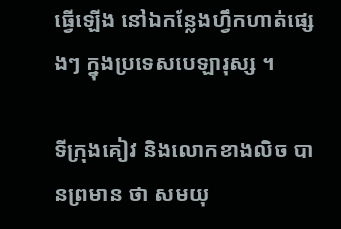ធ្វើឡើង នៅឯកន្លែងហ្វឹកហាត់ផ្សេងៗ ក្នុងប្រទេសបេឡារុស្ស ។

ទីក្រុងគៀវ និងលោកខាងលិច បានព្រមាន ថា សមយុ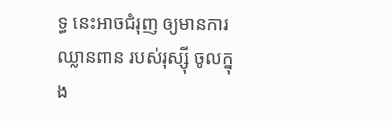ទ្ធ នេះអាចជំរុញ ឲ្យមានការឈ្លានពាន របស់រុស្ស៊ី ចូលក្នុង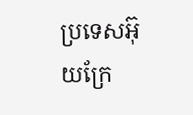ប្រទេសអ៊ុយក្រែ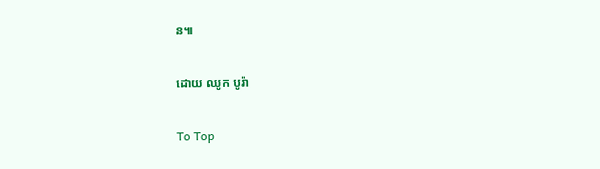ន៕

ដោយ ឈូក បូរ៉ា

To Top